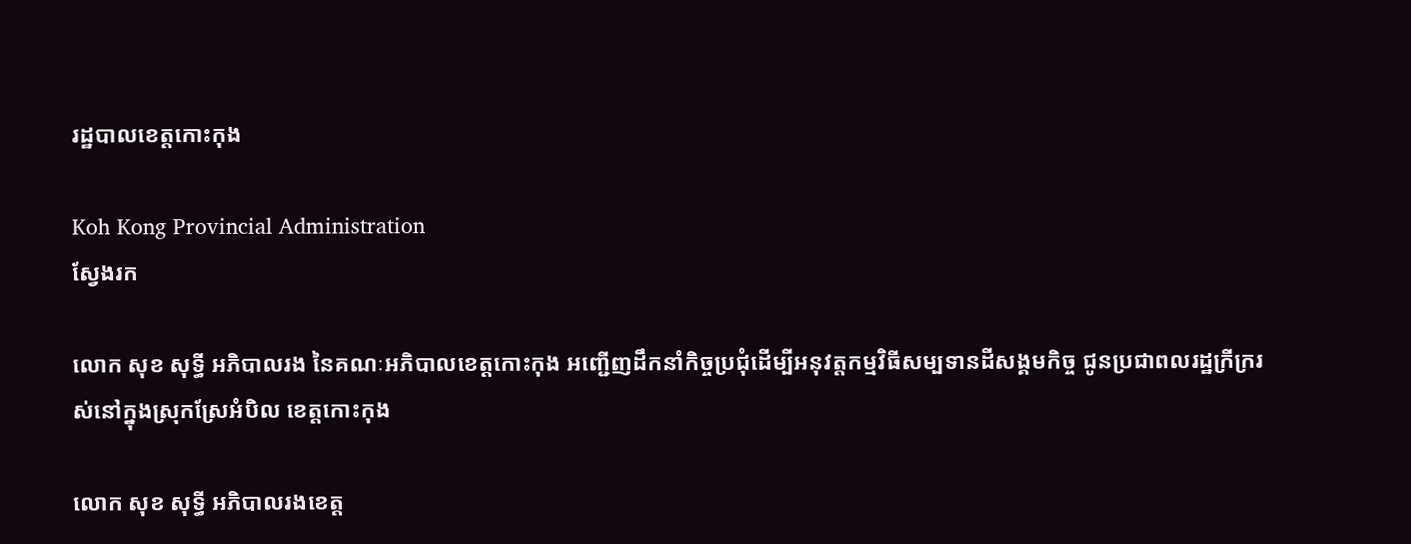រដ្ឋបាលខេត្តកោះកុង

Koh Kong Provincial Administration
ស្វែងរក

លោក សុខ សុទ្ធី អភិបាលរង នៃគណៈអភិបាលខេត្តកោះកុង អញ្ជើញដឹកនាំកិច្ចប្រជុំដើម្បីអនុវត្តកម្មវិធីសម្បទានដីសង្គមកិច្ច ជូនប្រជាពលរដ្ឋក្រីក្ររស់នៅក្នុងស្រុកស្រែអំបិល ខេត្តកោះកុង

លោក សុខ សុទ្ធី អភិបាលរងខេត្ត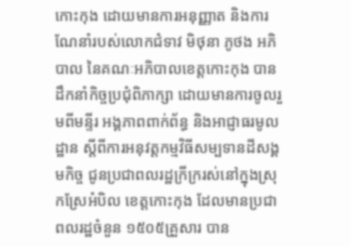កោះកុង ដោយមានការអនុញ្ញាត និងការណែនាំរបស់លោកជំទាវ មិថុនា ភូថង អភិបាល នៃគណៈអភិបាលខេត្តកោះកុង បានដឹកនាំកិច្ចប្រជុំពិភាក្សា ដោយមានការចូលរួមពីមន្ទីរ អង្គភាពពាក់ព័ន្ធ និងអាជ្ញាធរមូលដ្ឋាន ស្តីពីការអនុវត្តកម្មវិធីសម្បទានដីសង្គមកិច្ច ជូនប្រជាពលរដ្ឋក្រីក្ររស់នៅក្នុងស្រុកស្រែអំបិល ខេត្តកោះកុង ដែលមានប្រជាពលរដ្ឋចំនួន ១៥០៥គ្រួសារ បាន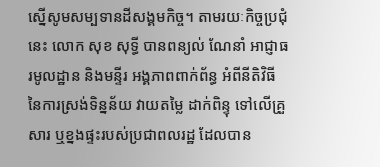ស្នើសូមសម្បទានដីសង្គមកិច្ច។ តាមរយៈកិច្ចប្រជុំនេះ លោក សុខ សុទ្ធី បានពន្យល់ ណែនាំ អាជ្ញាធរមូលដ្ឋាន និងមន្ទីរ អង្គភាពពាក់ព័ន្ធ អំពីនីតិវិធី នៃការស្រង់ទិន្នន័យ វាយតម្លៃ ដាក់ពិន្ទុ ទៅលើគ្រួសារ ឬខ្នងផ្ទះរបស់ប្រជាពលរដ្ឋ ដែលបាន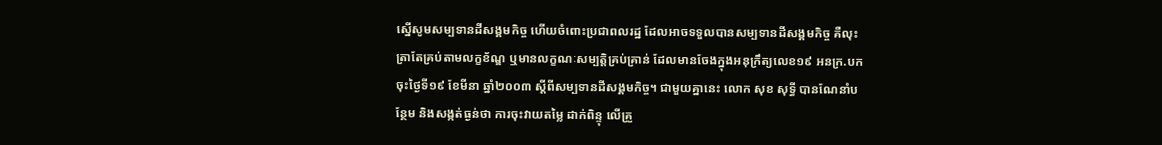ស្នើសូមសម្បទានដីសង្គមកិច្ច ហើយចំពោះប្រជាពលរដ្ឋ ដែលអាចទទួលបានសម្បទានដីសង្គមកិច្ច គឺលុះត្រាតែគ្រប់តាមលក្ខខ័ណ្ឌ ឬមានលក្ខណៈសម្បត្តិគ្រប់គ្រាន់ ដែលមានចែងក្នុងអនុក្រឹត្យលេខ១៩ អនក្រ.បក ចុះថ្ងៃទី១៩ ខែមីនា ឆ្នាំ២០០៣ ស្តីពីសម្បទានដីសង្គមកិច្ច។ ជាមួយគ្នានេះ លោក សុខ សុទ្ធី បានណែនាំបន្ថែម និងសង្កត់ធ្ងន់ថា ការចុះវាយតម្លៃ ដាក់ពិន្ទុ លើគ្រួ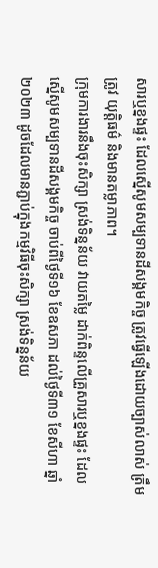សារឬខ្នងផ្ទះ ដែលស្នើសូមសម្បទានដីសង្គមកិច្ច ត្រូវធ្វើឡើងដោយច្បាស់លាស់ ត្រឹមត្រូវ យុត្តិធម៌ និងមានតម្លាភាព។
ក្រុមការងារនឹងចុះសិក្សា ស្រង់ទិន្នន័យ វាយតម្លៃ ដាក់ពិន្ទលើគ្រួសារឬខ្នងផ្ទះ ដែលស្នើសូមសម្បទានដីសង្គមកិច្ច ចាប់ពីថ្ងៃទី១៦ ខែឧសភា ដល់ថ្ងៃទី៣១ ខែសីហា ឆ្នាំ២០២៣ ដូចដែលមានភ្ជាប់ក្នុងកម្មវិធីចុះសិក្សា ស្រង់ទិន្នន័យ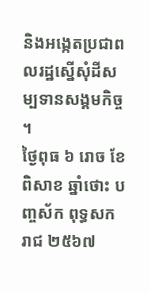និងអង្កេតប្រជាពលរដ្ឋស្នើសុំដីសម្បទានសង្គមកិច្ច ។
ថ្ងៃពុធ ៦ រោច ខែពិសាខ ឆ្នាំថោះ បញ្ចស័ក ពុទ្ធសករាជ ២៥៦៧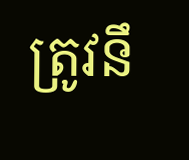ត្រូវនឹ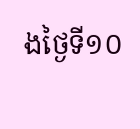ងថ្ងៃទី១០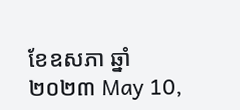ខែឧសភា ឆ្នាំ២០២៣ May 10,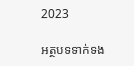2023

អត្ថបទទាក់ទង